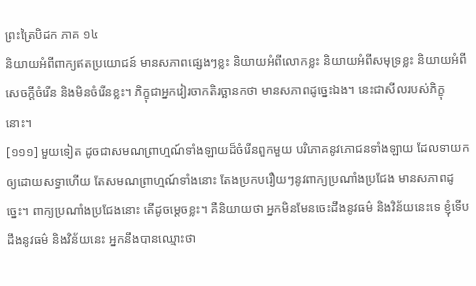ព្រះត្រៃបិដក ភាគ ១៤
និយាយអំពីពាក្យឥតប្រយោជន៍ មានសភាពផ្សេងៗខ្លះ និយាយអំពីលោកខ្លះ និយាយអំពីសមុទ្រខ្លះ និយាយអំពីសេចក្តីចំរើន និងមិនចំរើនខ្លះ។ ភិក្ខុជាអ្នកវៀរចាកតិរច្ឆានកថា មានសភាពដូច្នេះឯង។ នេះជាសីលរបស់ភិក្ខុនោះ។
[១១១] មួយទៀត ដូចជាសមណព្រាហ្មណ៍ទាំងឡាយដ៏ចំរើនពួកមួយ បរិភោគនូវភោជនទាំងឡាយ ដែលទាយកឲ្យដោយសទ្ធាហើយ តែសមណព្រាហ្មណ៍ទាំងនោះ តែងប្រកបរឿយៗនូវពាក្យប្រណាំងប្រជែង មានសភាពដូច្នេះ។ ពាក្យប្រណាំងប្រជែងនោះ តើដូចម្តេចខ្លះ។ គឺនិយាយថា អ្នកមិនមែនចេះដឹងនូវធម៌ និងវិន័យនេះទេ ខ្ញុំទើបដឹងនូវធម៌ និងវិន័យនេះ អ្នកនឹងបានឈ្មោះថា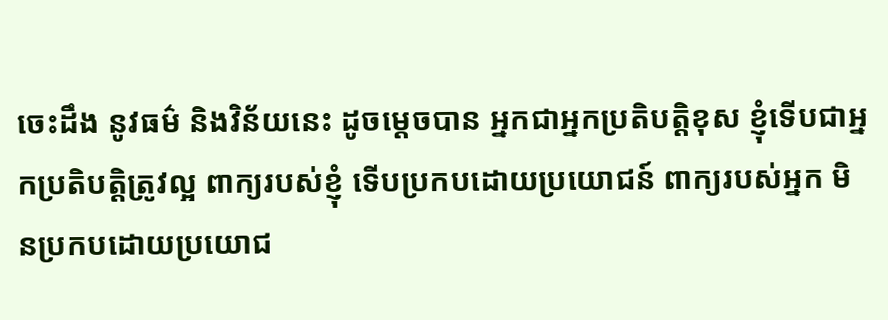ចេះដឹង នូវធម៌ និងវិន័យនេះ ដូចម្តេចបាន អ្នកជាអ្នកប្រតិបត្តិខុស ខ្ញុំទើបជាអ្នកប្រតិបត្តិត្រូវល្អ ពាក្យរបស់ខ្ញុំ ទើបប្រកបដោយប្រយោជន៍ ពាក្យរបស់អ្នក មិនប្រកបដោយប្រយោជ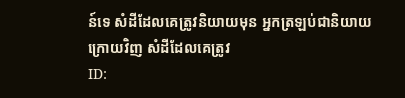ន៍ទេ សំដីដែលគេត្រូវនិយាយមុន អ្នកត្រឡប់ជានិយាយក្រោយវិញ សំដីដែលគេត្រូវ
ID: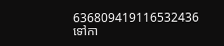636809419116532436
ទៅកា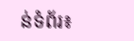ន់ទំព័រ៖